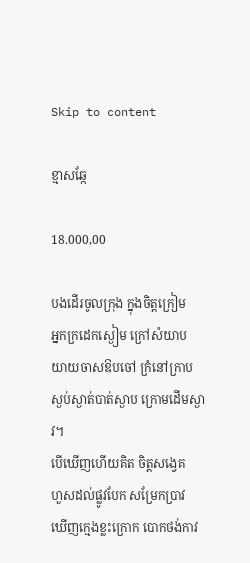Skip to content

ខ្មាសឆ្កែ

18.000,00

បងដើរចូលក្រុង ក្នុងចិត្តក្រៀម
អ្នកក្រដេកស្ងៀម ក្រៅសំយាប
យាយចាសឱបចៅ ក្រំនៅក្រាប
ស្ងប់ស្ងាត់បាត់ស្ងាប ក្រោមដើមស្ងាវ។
បើឃើញហើយគិត ចិត្តសង្វេគ
ហួសដល់ផ្លូវបែក សម្រែកប្រាវ
ឃើញក្មេងខ្លះក្រោក បោកថង់កាវ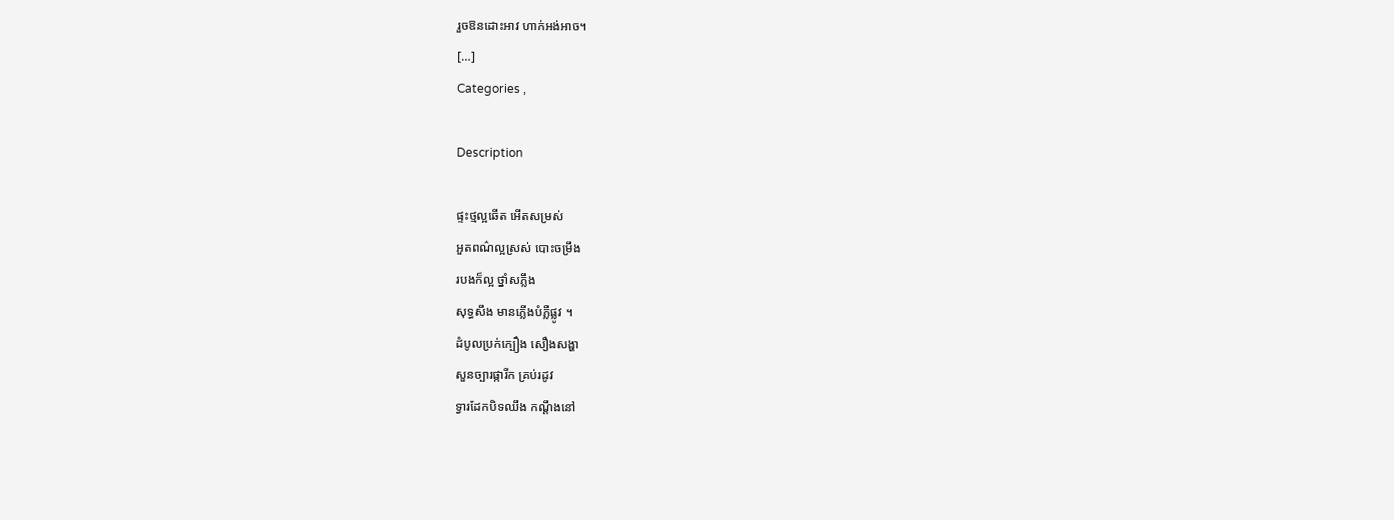រួចឱនដោះអាវ ហាក់អង់អាច។
[…]
Categories ,

Description

ផ្ទះថ្មល្អឆើត អើតសម្រស់
អួតពណ៌ល្អស្រស់ បោះចម្រឹង
របងក៏ល្អ ថ្នាំសភ្លឹង
សុទ្ធសឹង មានភ្លើងបំភ្លឺផ្លូវ ។
ដំបូលប្រក់ក្បឿង សឿងសង្ហា
សួនច្បារផ្ការីក គ្រប់រដូវ
ទ្វារដែកបិទឈឹង កណ្ដឹងនៅ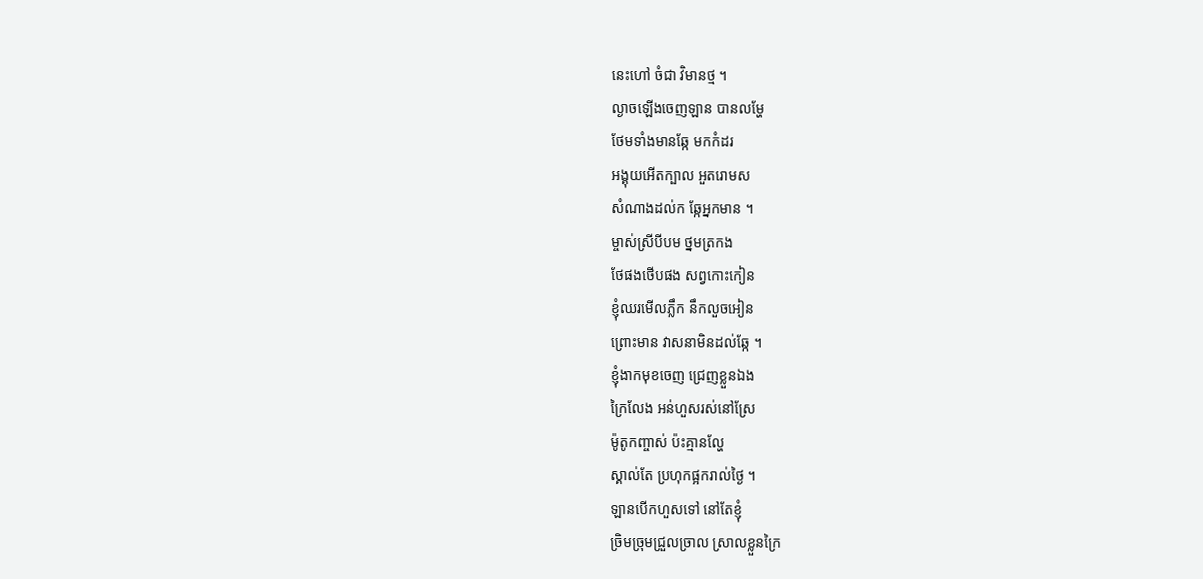នេះហៅ ចំជា វិមានថ្ម ។
ល្ងាចឡើងចេញឡាន បានលម្ហែ
ថែមទាំងមានឆ្កែ មកកំដរ
អង្គុយអើតក្បាល អួតរោមស
សំណាងដល់ក ឆ្កែអ្នកមាន ។
ម្ចាស់ស្រីបីបម ថ្នមត្រកង
ថែផងថើបផង សព្វកោះកៀន
ខ្ញុំឈរមើលភ្លឹក នឹកលួចអៀន
ព្រោះមាន វាសនាមិនដល់ឆ្កែ ។
ខ្ញុំងាកមុខចេញ ជ្រេញខ្លួនឯង
ក្រៃលែង អន់ហួសរស់នៅស្រែ
ម៉ូតូកញ្ចាស់ ប៉ះគ្មានល្ហែ
ស្គាល់តែ ប្រហុកផ្អករាល់ថ្ងៃ ។
ឡានបើកហួសទៅ នៅតែខ្ញុំ
ច្រិមច្រុមជ្រួលច្រាល ស្រាលខ្លួនក្រៃ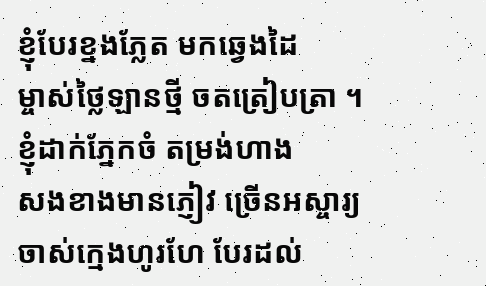ខ្ញុំបែរខ្នងភ្លែត មកឆ្វេងដៃ
ម្ចាស់ថ្លៃឡានថ្មី ចតត្រៀបត្រា ។
ខ្ញុំដាក់ភ្នែកចំ តម្រង់ហាង
សងខាងមានភ្ញៀវ ច្រើនអស្ចារ្យ
ចាស់ក្មេងហូរហែ បែរដល់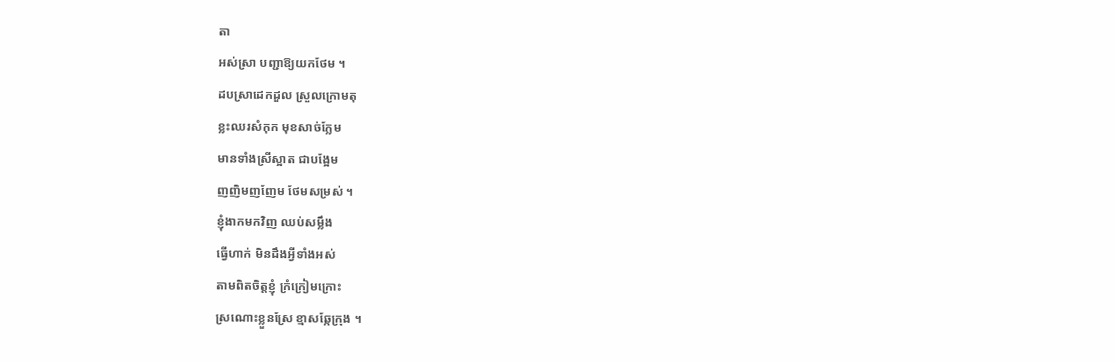តា
អស់ស្រា បញ្ជាឱ្យយកថែម ។
ដបស្រាដេកដួល ស្រួលក្រោមតុ
ខ្លះឈរសំកុក មុខសាច់ក្លែម
មានទាំងស្រីស្អាត ជាបង្អែម
ញញិមញញែម ថែមសម្រស់ ។
ខ្ញុំងាកមកវិញ ឈប់សម្លឹង
ធ្វើហាក់ មិនដឹងអ្វីទាំងអស់
តាមពិតចិត្តខ្ញុំ ក្រំក្រៀមក្រោះ
ស្រណោះខ្លួនស្រែ ខ្មាសឆ្កែក្រុង ។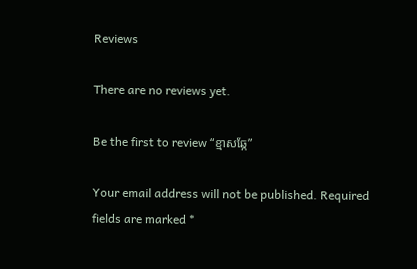Reviews

There are no reviews yet.

Be the first to review “ខ្មាសឆ្កែ”

Your email address will not be published. Required fields are marked *